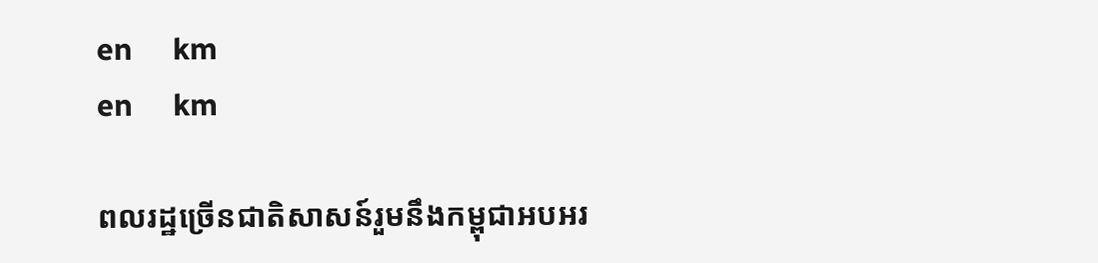en     km
en     km

ពលរដ្ឋច្រើនជាតិសាសន៍រួមនឹងកម្ពុជាអបអរ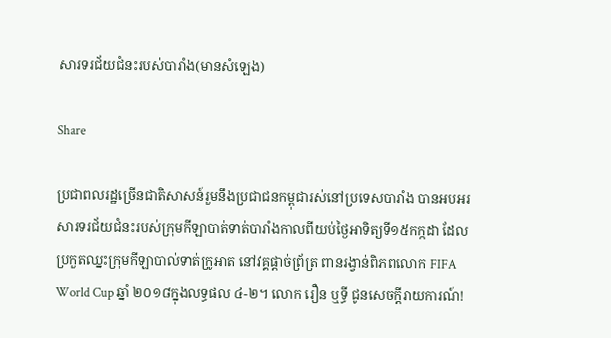សារទរជ័យជំនះរបស់បារាំង(មានសំឡេង)

Share

ប្រជាពលរដ្ឋច្រើនជាតិសាសន៍រួមនឹងប្រជាជនកម្ពុជារស់នៅប្រទេសបារាំង បានអបអរសារទរជ័យជំនះរបស់ក្រុមកីឡាបាត់ទាត់បារាំងកាលពីយប់ថ្ងៃអាទិត្យទី១៥កក្កដា ដែលប្រកួតឈ្នះក្រុមកីឡាបាល់ទាត់ក្រូអាត នៅវគ្គផ្តាច់ព្រ័ត្រ ពានរង្វាន់ពិភពលោក FIFA World Cup ឆ្នាំ ២០១៨ក្នុងលទ្ធផល ៤-២។ លោក រឿន ឬទ្ធី ជូនសេចក្ដីរាយការណ៍!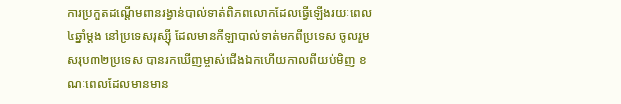ការប្រកួតដណ្តើមពានរង្វាន់បាល់ទាត់ពិភពលោកដែលធ្វើឡើងរយៈពេល ៤ឆ្នាំម្តង នៅប្រទេសរុស្ស៊ី ដែលមានកីឡាបាល់ទាត់មកពីប្រទេស ចូលរួមសរុប៣២ប្រទេស បានរកឃើញម្ចាស់ជើងឯកហើយកាលពីយប់មិញ ខណៈពេលដែលមានមាន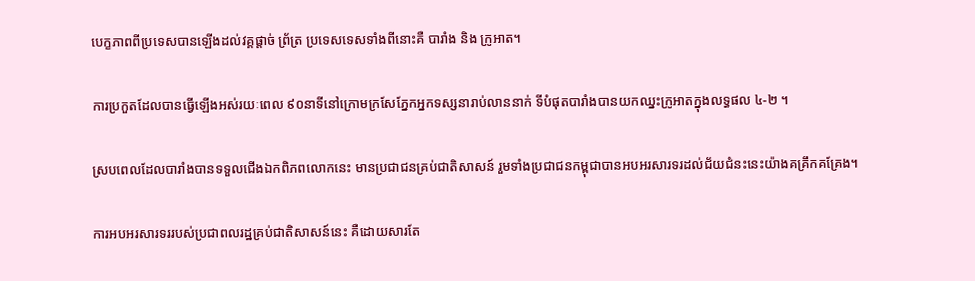បេក្ខភាពពីប្រទេសបានឡើងដល់វគ្គផ្តាច់ ព្រ័ត្រ ប្រទេសទេសទាំងពីនោះគឺ បារាំង និង ក្រូអាត។

ការប្រកួតដែលបានធ្វើឡើងអស់រយៈពេល ៩០នាទីនៅក្រោមក្រសែភ្នែកអ្នកទស្សនារាប់លាននាក់ ទីបំផុតបារាំងបានយកឈ្នះក្រូអាតក្នុងលទ្ធផល ៤-២ ។

ស្របពេលដែលបារាំងបានទទួលជើងឯកពិភពលោកនេះ មានប្រជាជនគ្រប់ជាតិសាសន៍ រួមទាំងប្រជាជនកម្ពុជាបានអបអរសារទរដល់ជ័យជំនះនេះយ៉ាងគគ្រឹកគគ្រែង។

ការអបអរសារទររបស់ប្រជាពលរដ្ឋគ្រប់ជាតិសាសន៍នេះ គឺដោយសារតែ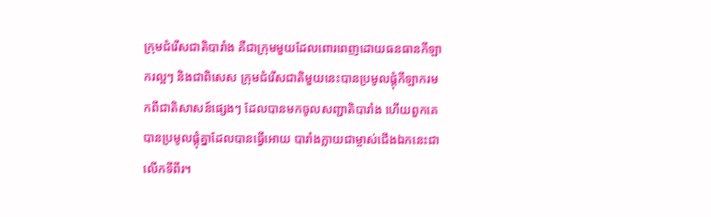ក្រុមជំរើសជាតិបារាំង គឺជាក្រុមមួយដែលពោរពេញដោយធនធានកីឡាករល្អៗ និងជាពិសេស ក្រុមជំរើសជាតិមួយនេះបានប្រមូលផ្តុំកីឡាករមកពីជាតិសាសន៍ផ្សេងៗ ដែលបានមកចូលសញ្ជាតិបារាំង ហើយពួកគេបានប្រមូលផ្តុំគ្នាដែលបានធ្វើអោយ បារាំងក្លាយជាម្ចាស់ជើងឯកនេះជាលើកទីពីរ។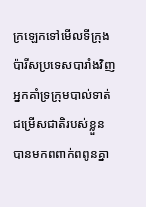ក្រឡេកទៅមើលទីក្រុងប៉ារីសប្រទេសបារាំងវិញ  អ្នកគាំទ្រក្រុមបាល់ទាត់ជម្រើសជាតិរបស់ខ្លួន បានមកពពាក់ពពូនគ្នា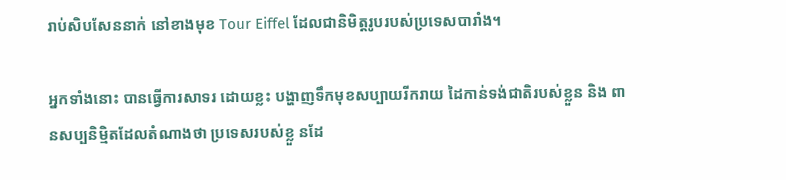រាប់សិបសែននាក់ នៅខាងមុខ Tour Eiffel ដែលជានិមិត្តរូបរបស់ប្រទេសបារាំង។

អ្នកទាំងនោះ បានធ្វើការសាទរ ដោយខ្លះ បង្ហាញទឹកមុខសប្បាយរីករាយ ដៃកាន់ទង់ជាតិរបស់ខ្លួន និង ពានសប្បនិម្មិតដែលតំណាងថា ប្រទេសរបស់ខ្លួ នដែ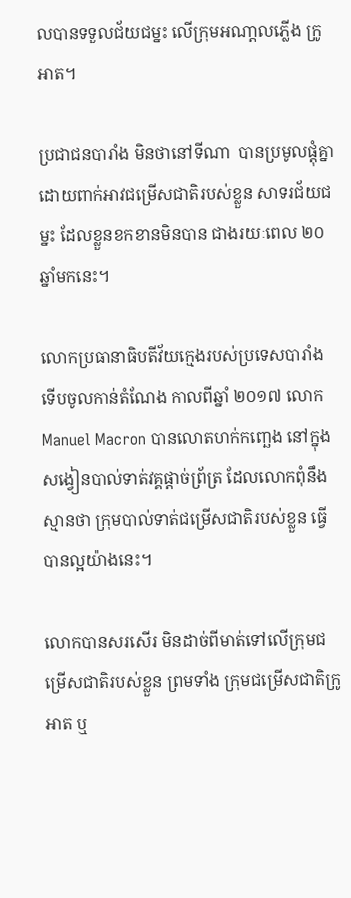លបានទទួលជ័យជម្នះ លើក្រុមអណា្តលភ្លើង ក្រូអាត។

ប្រជាជនបារាំង មិនថានៅទីណា  បានប្រមូលផ្តុំគ្នា ដោយពាក់អាវជម្រើសជាតិរបស់ខ្លួន សាទរជ័យជម្នះ ដែលខ្លួនខកខានមិនបាន ជាងរយៈពេល ២០ឆ្នាំមកនេះ។

លោកប្រធានាធិបតីវ័យក្មេងរបស់ប្រទេសបារាំងទើបចូលកាន់តំណែង កាលពីឆ្នាំ ២០១៧ លោក Manuel Macron បានលោតហក់កញ្ឆេង នៅក្នុងសង្វៀនបាល់ទាត់វគ្គផ្តាច់ព្រ័ត្រ ដែលលោកពុំនឹងស្មានថា ក្រុមបាល់ទាត់ជម្រើសជាតិរបស់ខ្លួន ធ្វើបានល្អយ៉ាងនេះ។

លោកបានសរសើរ មិនដាច់ពីមាត់ទៅលើក្រុមជម្រើសជាតិរបស់ខ្លួន ព្រមទាំង ក្រុមជម្រើសជាតិក្រូអាត ឬ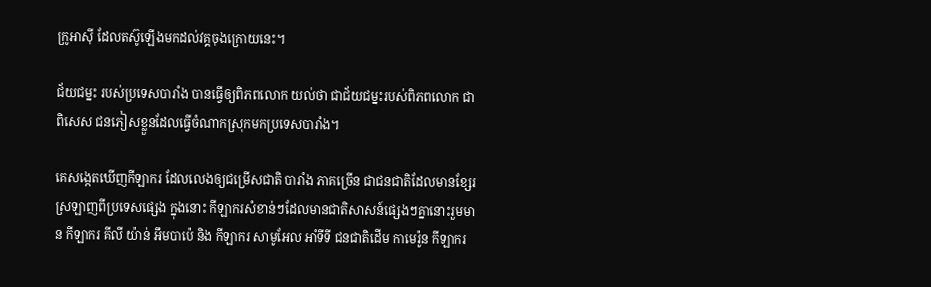ក្រូអាស៊ី ដែលតស៊ូឡើងមកដល់វគ្គចុងក្រោយនេះ។

ជ័យជម្នះ របស់ប្រទេសបារាំង បានធ្វើឲ្យពិភពលោក យល់ថា ជាជ័យជម្នះរបស់ពិភពលោក ជាពិសេស ជនភៀសខ្លួនដែលធ្វើចំណាកស្រុកមកប្រទេសបារាំង។

គេសង្កេតឃើញកីឡាករ ដែលលេងឲ្យជម្រើសជាតិ បារាំង ភាគច្រើន ជាជនជាតិដែលមានខ្សែរស្រឡាញពីប្រទេសផ្សេង ក្នុងនោះ កីឡាករសំខាន់ៗដែលមានជាតិសាសន៍ផ្សេងៗគ្នានោះរួមមាន កីឡាករ គីលី យ៉ាន់ អឹមបាប៉េ និង កីឡាករ សាមូអែល អាំទីទី ជនជាតិដើម កាមេរ៉ូន កីឡាករ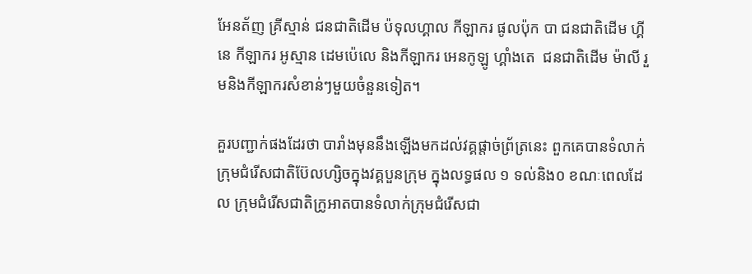អែនត័ញ គ្រីស្មាន់ ជនជាតិដើម ប៉ទុលហ្គាល កីឡាករ ផូលប៉ុក បា ជនជាតិដើម ហ្គីនេ កីឡាករ អូស្មាន ដេមប៉េលេ និងកីឡាករ អេនកូឡូ ហ្គាំងតេ  ជនជាតិដើម ម៉ាលី រួមនិងកីឡាករសំខាន់ៗមួយចំនួនទៀត។

គួរបញ្ជាក់ផងដែរថា បារាំងមុននឹងឡើងមកដល់វគ្គផ្តាច់ព្រ័ត្រនេះ ពួកគេបានទំលាក់ក្រុមជំរើសជាតិប៊ែលហ្សិចក្នុងវគ្គបួនក្រុម ក្នុងលទ្ធផល ១ ទល់និង០ ខណៈពេលដែល ក្រុមជំរើសជាតិក្រូអាតបានទំលាក់ក្រុមជំរើសជា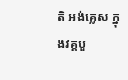តិ អង់គ្លេស ក្នុងវគ្គបួ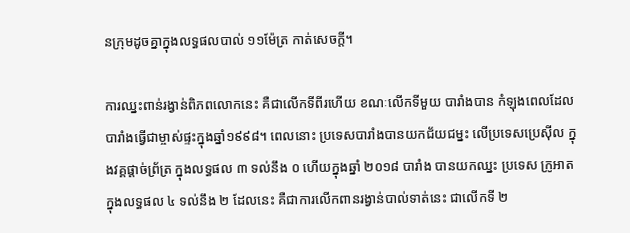នក្រុមដូចគ្នាក្នុងលទ្ធផលបាល់ ១១ម៉ែត្រ កាត់សេចក្តី។

ការឈ្នះពាន់រង្វាន់ពិភពលោកនេះ គឺជាលើកទីពីរហើយ ខណៈលើកទីមួយ បារាំងបាន កំឡុងពេលដែលបារាំងធ្វើជាម្ចាស់ផ្ទះក្នុងឆ្នាំ១៩៩៨។ ពេលនោះ ប្រទេសបារាំងបានយកជ័យជម្នះ លើប្រទេសប្រេស៊ីល ក្នុងវគ្គផ្តាច់ព្រ័ត្រ ក្នុងលទ្ធផល ៣ ទល់នឹង ០ ហើយក្នុងឆ្នាំ ២០១៨ បារាំង បានយកឈ្នះ ប្រទេស ក្រូអាត ក្នុងលទ្ធផល ៤ ទល់នឹង ២ ដែលនេះ គឺជាការលើកពានរង្វាន់បាល់ទាត់នេះ ជាលើកទី ២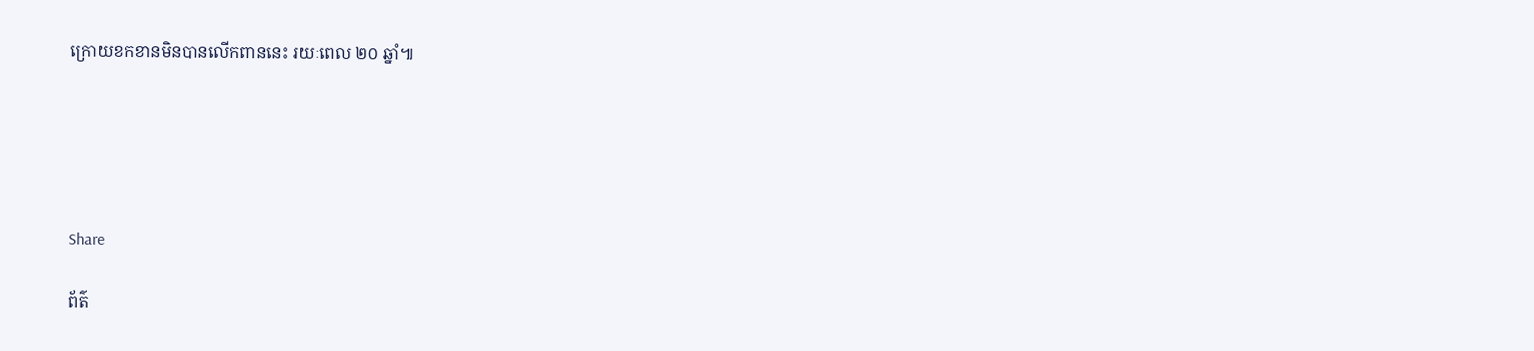ក្រោយខកខានមិនបានលើកពាននេះ រយៈពេល ២០ ឆ្នាំ៕





Share

ព័ត៌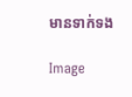មានទាក់ទង

Image